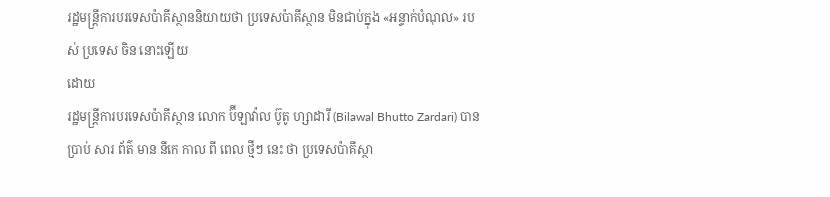រដ្ឋមន្ត្រីការបរទេសប៉ាគីស្ថាននិយាយថា ប្រទេសប៉ាគីស្ថាន មិនជាប់ក្នុង «អន្ទាក់បំណុល» របស់ ប្រទេស ចិន នោះឡើយ
ដោយ
រដ្ឋមន្ត្រីការបរទេសប៉ាគីស្ថាន លោក ប៊ីឡាវ៉ាល ប៊ូតូ ហ្សាដារី (Bilawal Bhutto Zardari) បាន ប្រាប់ សារ ព័ត៌ មាន នីកេ កាល ពី ពេល ថ្មីៗ នេះ ថា ប្រទេសប៉ាគីស្ថា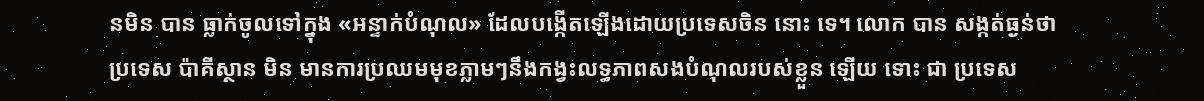នមិន បាន ធ្លាក់ចូលទៅក្នុង «អន្ទាក់បំណុល» ដែលបង្កើតឡើងដោយប្រទេសចិន នោះ ទេ។ លោក បាន សង្កត់ធ្ងន់ថា ប្រទេស ប៉ាគីស្ថាន មិន មានការប្រឈមមុខភ្លាមៗនឹងកង្វះលទ្ធភាពសងបំណុលរបស់ខ្លួន ឡើយ ទោះ ជា ប្រទេស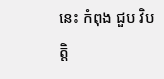នេះ កំពុង ជួប វិបត្តិ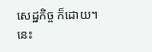សេដ្ឋកិច្ច ក៏ដោយ។ នេះ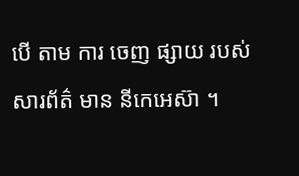បើ តាម ការ ចេញ ផ្សាយ របស់ សារព័ត៌ មាន នីកេអេស៊ា ។